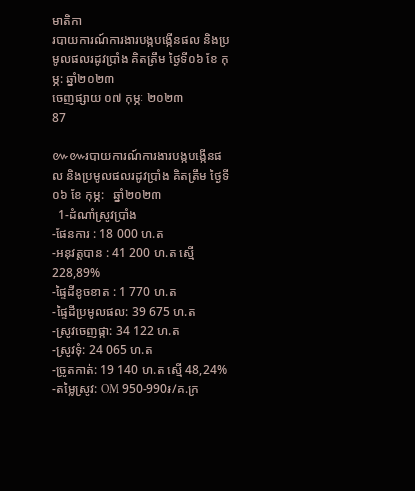មាតិកា
របាយការណ៍ការងារបង្កបង្កើនផល និងប្រមូលផលរដូវប្រាំង គិតត្រឹម ថ្ងៃទី០៦ ខែ កុម្ភ: ឆ្នាំ២០២៣
ចេញផ្សាយ ០៧ កុម្ភៈ ២០២៣
87

៚៚របាយការណ៍ការងារបង្កបង្កើនផល និងប្រមូលផលរដូវប្រាំង គិតត្រឹម ថ្ងៃទី០៦ ខែ កុម្ភ:   ឆ្នាំ២០២៣
  1-ដំណាំស្រូវប្រាំង
-ផែនការ : 18 000 ហ.ត
-អនុវត្តបាន : 41 200 ហ.ត ស្មើ 228,89%
-ផ្ទៃដីខូចខាត : 1 770 ហ.ត
-ផ្ទៃដីប្រមូលផល: 39 675 ហ.ត
-ស្រូវចេញផ្កា: 34 122 ហ.ត
-ស្រូវទុំ: 24 065 ហ.ត
-ច្រូតកាត់: 19 140 ហ.ត ស្មើ 48,24%
-តម្លៃស្រូវ: OM 950-990៛/គ.ក្រ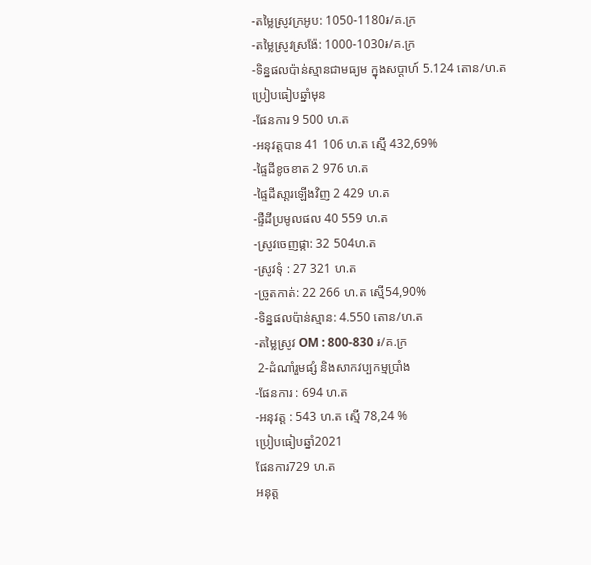-តម្លៃស្រូវក្រអូប: 1050-1180៛/គ.ក្រ
-តម្លៃស្រូវស្រង៉ែ: 1000-1030៛/គ.ក្រ
-ទិន្នផលប៉ាន់ស្មានជាមធ្យម ក្នុងសប្ដាហ៍ 5.124 តោន/ហ.ត
ប្រៀបធៀបឆ្នាំមុន
-ផែនការ 9 500 ហ.ត
-អនុវត្តបាន 41 106 ហ.ត ស្មើ 432,69%
-ផ្ទៃដីខូចខាត 2 976 ហ.ត
-ផ្ទៃដីសា្ដរឡើងវិញ 2 429 ហ.ត
-ផ្ទឺដីប្រមូលផល 40 559 ហ.ត
-ស្រូវចេញផ្កា: 32 504ហ.ត
-ស្រូវទុំ : 27 321 ហ.ត
-ច្រូតកាត់: 22 266 ហ.ត ស្មើ54,90%
-ទិន្នផលប៉ាន់ស្មាន: 4.550 តោន/ហ.ត
-តម្លៃស្រូវ OM : 800-830 ៛/គ.ក្រ
 2-ដំណាំរួមផ្សំ និងសាកវប្បកម្មប្រាំង
-ផែនការ : 694 ហ.ត
-អនុវត្ត : 543 ហ.ត ស្មើ 78,24 %
ប្រៀបធៀបឆ្នាំ2021
ផែនការ729 ហ.ត
អនុត្ត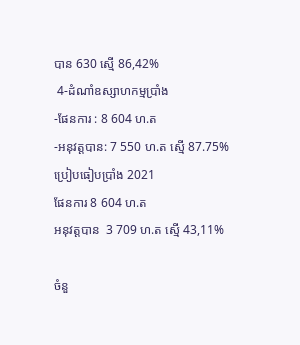បាន 630 ស្មើ 86,42%
 4-ដំណាំឧស្សាហកម្មប្រាំង
-ផែនការ : 8 604 ហ.ត
-អនុវត្តបាន: 7 550 ហ.ត ស្មើ 87.75%
ប្រៀបធៀបប្រាំង 2021
ផែនការ 8 604 ហ.ត
អនុវត្តបាន  3 709 ហ.ត ស្មើ 43,11%

ចំនួ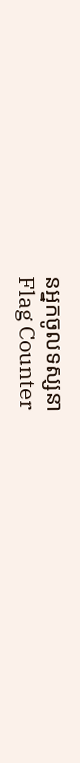នអ្នកចូលទស្សនា
Flag Counter